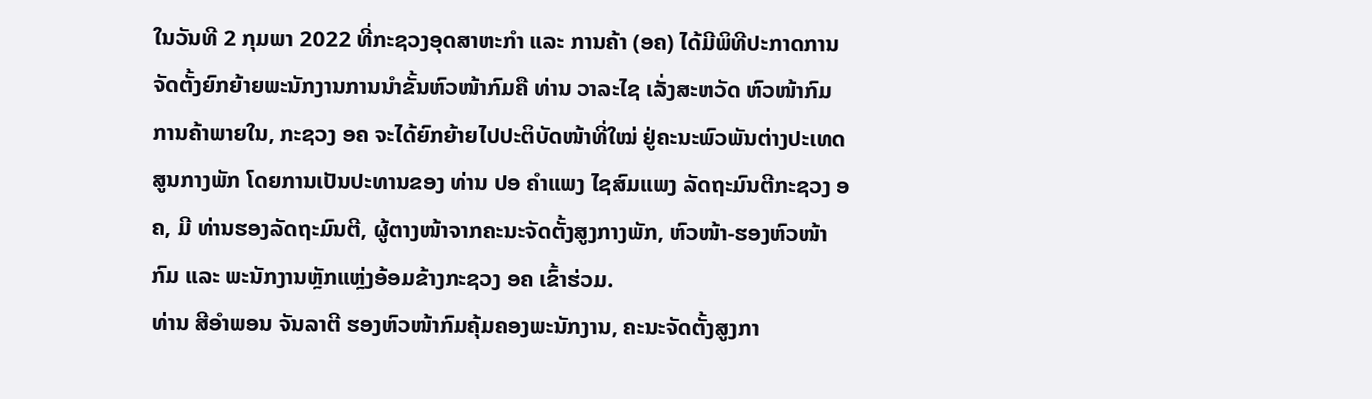ໃນວັນທີ 2 ກຸມພາ 2022 ທີ່ກະຊວງອຸດສາຫະກຳ ແລະ ການຄ້າ (ອຄ) ໄດ້ມີພິທີປະກາດການຈັດຕັ້ງຍົກຍ້າຍພະນັກງານການນຳຂັ້ນຫົວໜ້າກົມຄື ທ່ານ ວາລະໄຊ ເລັ່ງສະຫວັດ ຫົວໜ້າກົມການຄ້າພາຍໃນ, ກະຊວງ ອຄ ຈະໄດ້ຍົກຍ້າຍໄປປະຕິບັດໜ້າທີ່ໃໝ່ ຢູ່ຄະນະພົວພັນຕ່າງປະເທດສູນກາງພັກ ໂດຍການເປັນປະທານຂອງ ທ່ານ ປອ ຄຳແພງ ໄຊສົມແພງ ລັດຖະມົນຕີກະຊວງ ອຄ, ມີ ທ່ານຮອງລັດຖະມົນຕີ, ຜູ້ຕາງໜ້າຈາກຄະນະຈັດຕັ້ງສູງກາງພັກ, ຫົວໜ້າ-ຮອງຫົວໜ້າກົມ ແລະ ພະນັກງານຫຼັກແຫຼ່ງອ້ອມຂ້າງກະຊວງ ອຄ ເຂົ້າຮ່ວມ.
ທ່ານ ສີອຳພອນ ຈັນລາຕີ ຮອງຫົວໜ້າກົມຄຸ້ມຄອງພະນັກງານ, ຄະນະຈັດຕັ້ງສູງກາ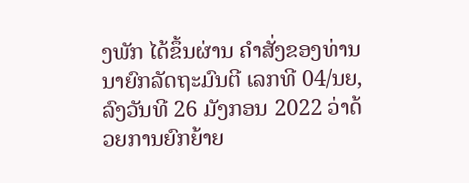ງພັກ ໄດ້ຂຶ້ນຜ່ານ ຄຳສັ່ງຂອງທ່ານນາຍົກລັດຖະມົນຕີ ເລກທີ 04/ນຍ, ລົງວັນທີ 26 ມັງກອນ 2022 ວ່າດ້ວຍການຍົກຍ້າຍ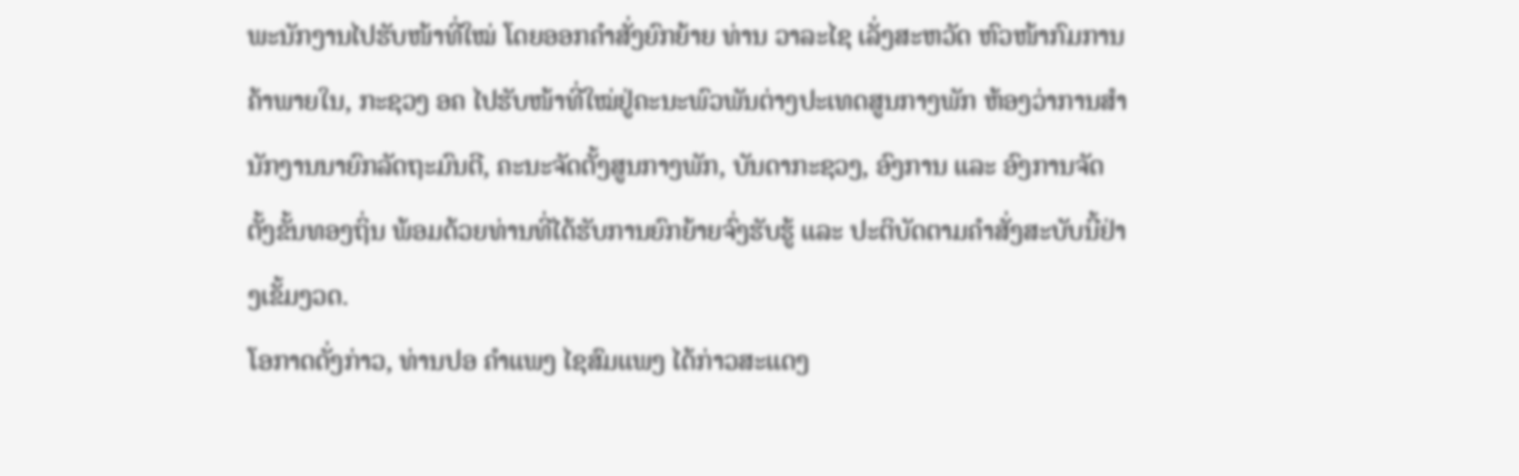ພະນັກງານໄປຮັບໜ້າທີ່ໃໝ່ ໂດຍອອກຄຳສັ່ງຍົກຍ້າຍ ທ່ານ ວາລະໄຊ ເລັ່ງສະຫວັດ ຫົວໜ້າກົມການຄ້າພາຍໃນ, ກະຊວງ ອຄ ໄປຮັບໜ້າທີ່ໃໝ່ຢູ່ຄະນະພົວພັນຕ່າງປະເທດສູນກາງພັກ ຫ້ອງວ່າການສຳນັກງານນາຍົກລັດຖະມົນຕີ, ຄະນະຈັດຕັ້ງສູນກາງພັກ, ບັນດາກະຊວງ, ອົງການ ແລະ ອົງການຈັດຕັ້ງຂັ້ນທອງຖິ່ນ ພ້ອມດ້ວຍທ່ານທີ່ໄດ້ຮັບການຍົກຍ້າຍຈົ່ງຮັບຮູ້ ແລະ ປະຕິບັດຕາມຄຳສັ່ງສະບັບນີ້ຢ່າງເຂັ້ມງວດ.
ໂອກາດດັ່ງກ່າວ, ທ່ານປອ ຄຳແພງ ໄຊສົມແພງ ໄດ້ກ່າວສະແດງ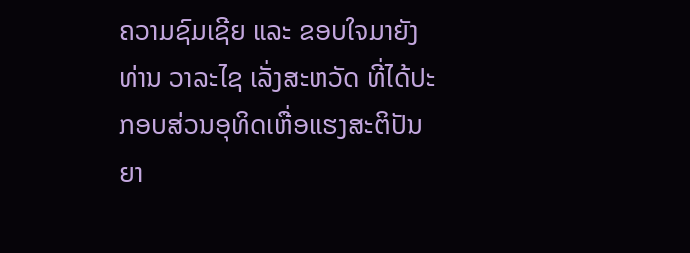ຄວາມຊົມເຊີຍ ແລະ ຂອບໃຈມາຍັງ ທ່ານ ວາລະໄຊ ເລັ່ງສະຫວັດ ທີ່ໄດ້ປະກອບສ່ວນອຸທິດເຫື່ອແຮງສະຕິປັນຍາ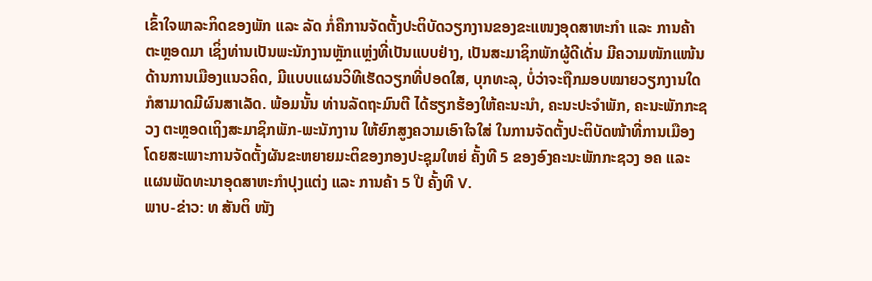ເຂົ້າໃຈພາລະກິດຂອງພັກ ແລະ ລັດ ກໍ່ຄືການຈັດຕັ້ງປະຕິບັດວຽກງານຂອງຂະແໜງອຸດສາຫະກຳ ແລະ ການຄ້າ ຕະຫຼອດມາ ເຊິ່ງທ່ານເປັນພະນັກງານຫຼັກແຫຼ່ງທີ່ເປັນແບບຢ່າງ, ເປັນສະມາຊິກພັກຜູ້ດີເດັ່ນ ມີຄວາມໜັກແໜ້ນດ້ານການເມືອງແນວຄິດ, ມີແບບແຜນວິທີເຮັດວຽກທີ່ປອດໃສ, ບຸກທະລຸ, ບໍ່ວ່າຈະຖືກມອບໝາຍວຽກງານໃດ ກໍສາມາດມີຜົນສາເລັດ. ພ້ອມນັ້ນ ທ່ານລັດຖະມົນຕີ ໄດ້ຮຽກຮ້ອງໃຫ້ຄະນະນຳ, ຄະນະປະຈຳພັກ, ຄະນະພັກກະຊວງ ຕະຫຼອດເຖິງສະມາຊິກພັກ-ພະນັກງານ ໃຫ້ຍົກສູງຄວາມເອົາໃຈໃສ່ ໃນການຈັດຕັ້ງປະຕິບັດໜ້າທີ່ການເມືອງ ໂດຍສະເພາະການຈັດຕັ້ງຜັນຂະຫຍາຍມະຕິຂອງກອງປະຊຸມໃຫຍ່ ຄັ້ງທີ 5 ຂອງອົງຄະນະພັກກະຊວງ ອຄ ແລະ ແຜນພັດທະນາອຸດສາຫະກຳປຸງແຕ່ງ ແລະ ການຄ້າ 5 ປີ ຄັ້ງທີ V.
ພາບ-ຂ່າວ: ທ ສັນຕິ ໜັງ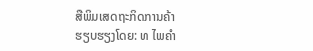ສືພິມເສດຖະກິດການຄ້າ
ຮຽບຮຽງໂດຍ: ທ ໄພຄໍາ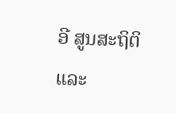ອີ ສູນສະຖິຕິ ແລະ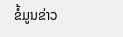ຂໍ້ມູນຂ່າວ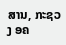ສານ, ກະຊວງ ອຄ